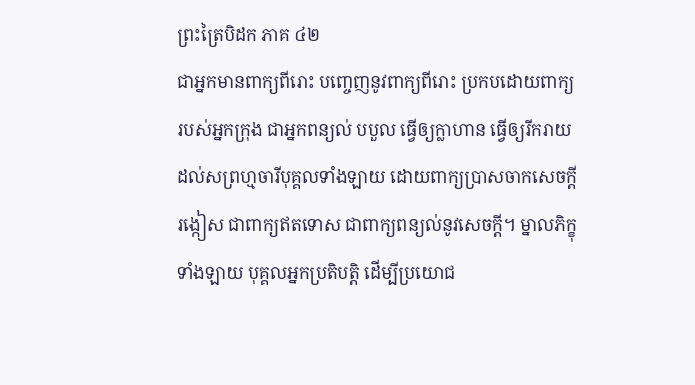ព្រះត្រៃបិដក ភាគ ៤២
ជាអ្នកមានពាក្យពីរោះ បញ្ចេញនូវពាក្យពីរោះ ប្រកបដោយពាក្យរបស់អ្នកក្រុង ជាអ្នកពន្យល់ បបួល ធ្វើឲ្យក្លាហាន ធ្វើឲ្យរីករាយដល់សព្រហ្មចារីបុគ្គលទាំងឡាយ ដោយពាក្យប្រាសចាកសេចក្តីរង្កៀស ជាពាក្យឥតទោស ជាពាក្យពន្យល់នូវសេចក្តី។ ម្នាលភិក្ខុទាំងឡាយ បុគ្គលអ្នកប្រតិបត្តិ ដើម្បីប្រយោជ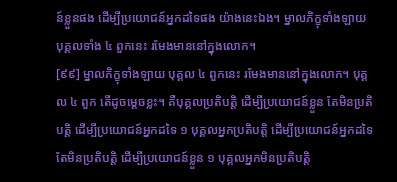ន៍ខ្លួនផង ដើម្បីប្រយោជន៍អ្នកដទៃផង យ៉ាងនេះឯង។ ម្នាលភិក្ខុទាំងឡាយ បុគ្គលទាំង ៤ ពួកនេះ រមែងមាននៅក្នុងលោក។
[៩៩] ម្នាលភិក្ខុទាំងឡាយ បុគ្គល ៤ ពួកនេះ រមែងមាននៅក្នុងលោក។ បុគ្គល ៤ ពួក តើដូចម្តេចខ្លះ។ គឺបុគ្គលប្រតិបត្តិ ដើម្បីប្រយោជន៍ខ្លួន តែមិនប្រតិបត្តិ ដើម្បីប្រយោជន៍អ្នកដទៃ ១ បុគ្គលអ្នកប្រតិបត្តិ ដើម្បីប្រយោជន៍អ្នកដទៃ តែមិនប្រតិបត្តិ ដើម្បីប្រយោជន៍ខ្លួន ១ បុគ្គលអ្នកមិនប្រតិបត្តិ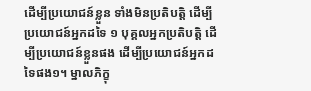ដើម្បីប្រយោជន៍ខ្លួន ទាំងមិនប្រតិបត្តិ ដើម្បីប្រយោជន៍អ្នកដទៃ ១ បុគ្គលអ្នកប្រតិបត្តិ ដើម្បីប្រយោជន៍ខ្លួនផង ដើម្បីប្រយោជន៍អ្នកដទៃផង១។ ម្នាលភិក្ខុ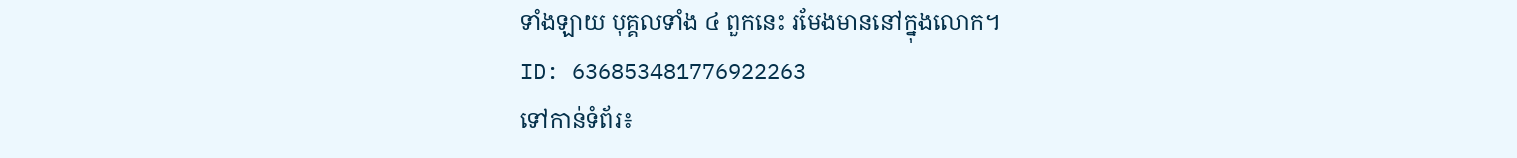ទាំងឡាយ បុគ្គលទាំង ៤ ពួកនេះ រមែងមាននៅក្នុងលោក។
ID: 636853481776922263
ទៅកាន់ទំព័រ៖